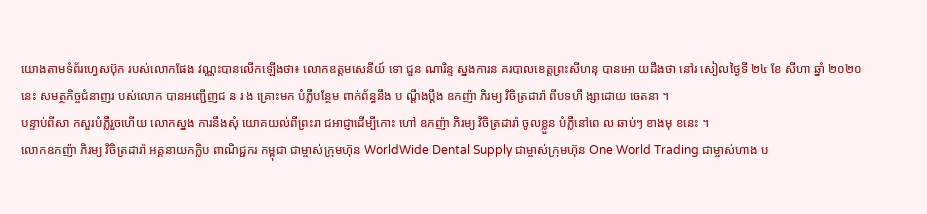យោងតាមទំព័រហ្វេសប៊ុក របស់លោកផែង វណ្ណះបានលើកឡើងថា៖ លោកឧត្ដមសេនីយ៍ ទោ ជួន ណារិន្ទ ស្នងការន គរបាលខេត្តព្រះសីហនុ បានអោ យដឹងថា នៅរ សៀលថ្ងៃទី ២៤ ខែ សីហា ឆ្នាំ ២០២០ នេះ សមត្ថកិច្ចជំនាញរ បស់លោក បានអញ្ជើញជ ន រ ង គ្រោះមក បំភ្លឺបន្ថែម ពាក់ព័ន្ធនឹង ប ណ្ដឹងប្ដឹង ឧកញ៉ា ភិរម្យ វិចិត្រដារ៉ា ពីបទហឹ ង្សាដោយ ចេតនា ។
បន្ទាប់ពីសា កសួរបំភ្លឺរួចហេីយ លោកស្នង ការនឹងសុំ យោគយល់ពីព្រះរា ជអាជ្ញាដេីម្បីកោះ ហៅ ឧកញ៉ា ភិរម្យ វិចិត្រដារ៉ា ចូលខ្លួន បំភ្លឺនៅពេ ល ឆាប់ៗ ខាងមុ ខនេះ ។
លោកឧកញ៉ា ភិរម្យ វិចិត្រដារ៉ា អគ្គនាយកក្លិប ពាណិជ្ជករ កម្ពុជា ជាម្ចាស់ក្រុមហ៊ុន WorldWide Dental Supply ជាម្ចាស់ក្រុមហ៊ុន One World Trading ជាម្ចាស់ហាង ប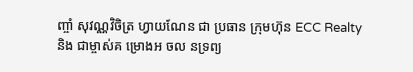ញ្ចាំ សុវណ្ណវិចិត្រ ហ្វាយណែន ជា ប្រធាន ក្រុមហ៊ុន ECC Realty និង ជាម្ចាស់គ ម្រោងអ ចល នទ្រព្យ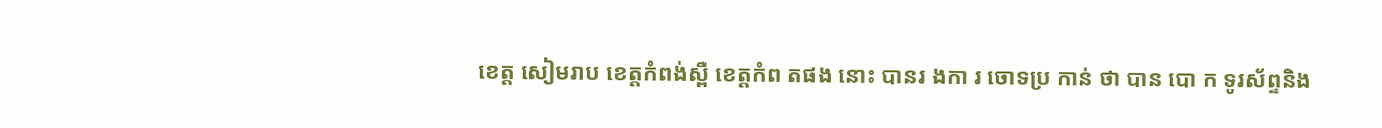ខេត្ត សៀមរាប ខេត្តកំពង់ស្ពឺ ខេត្តកំព តផង នោះ បានរ ងកា រ ចោទប្រ កាន់ ថា បាន បោ ក ទូរស័ព្ទនិង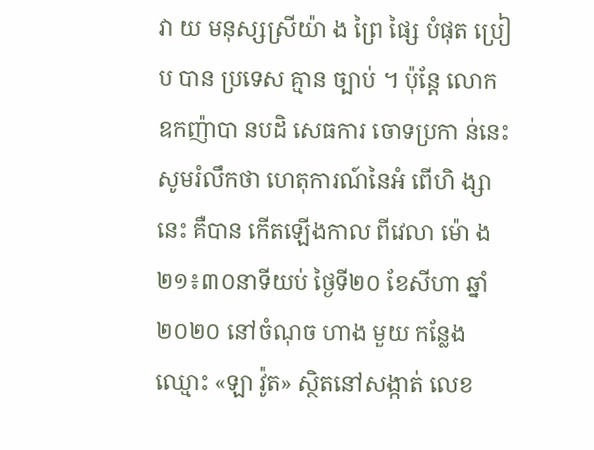វា យ មនុស្សស្រីយ៉ា ង ព្រៃ ផ្សៃ បំផុត ប្រៀ ប បាន ប្រទេស គ្មាន ច្បាប់ ។ ប៉ុន្តែ លោក ឧកញ៉ាបា នបដិ សេធការ ចោទប្រកា ន់នេះ
សូមរំលឹកថា ហេតុការណ៍នៃអំ ពើហិ ង្សានេះ គឺបាន កើតឡើងកាល ពីវេលា ម៉ោ ង២១៖៣០នាទីយប់ ថ្ងៃទី២០ ខែសីហា ឆ្នាំ២០២០ នៅចំណុច ហាង មួយ កន្លែង ឈ្មោះ «ឡា វ៉ូត» ស្ថិតនៅសង្កាត់ លេខ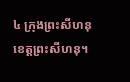៤ ក្រុងព្រះសីហនុ ខេត្តព្រះសីហនុ។